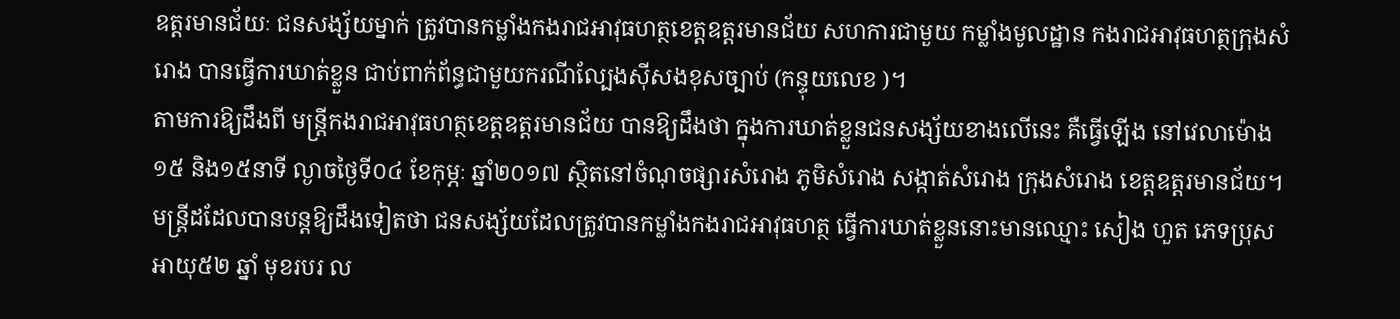ឧត្តរមានជ័យៈ ជនសង្ស័យម្នាក់ ត្រូវបានកម្លាំងកងរាជអាវុធហត្ថខេត្តឧត្តរមានជ័យ សហការជាមួយ កម្លាំងមូលដ្ឋាន កងរាជអាវុធហត្ថក្រុងសំរោង បានធ្វើការឃាត់ខ្លួន ជាប់ពាក់ព័ន្ធជាមួយករណីល្បែងសុីសងខុសច្បាប់ (កន្ទុយលេខ )។
តាមការឱ្យដឹងពី មន្ត្រីកងរាជអាវុធហត្ថខេត្តឧត្តរមានជ័យ បានឱ្យដឹងថា ក្នុងការឃាត់ខ្លួនជនសង្ស័យខាងលើនេះ គឺធ្វើឡើង នៅវេលាម៉ោង ១៥ និង១៥នាទី ល្ងាចថ្ងៃទី០៤ ខែកុម្ភៈ ឆ្នាំ២០១៧ ស្ថិតនៅចំណុចផ្សារសំរោង ភូមិសំរោង សង្កាត់សំរោង ក្រុងសំរោង ខេត្តឧត្តរមានជ័យ។
មន្ត្រីដដែលបានបន្តឱ្យដឹងទៀតថា ជនសង្ស័យដែលត្រូវបានកម្លាំងកងរាជអាវុធហត្ថ ធ្វើការឃាត់ខ្លួននោះមានឈ្មោះ សៀង ហួត ភេទប្រុស អាយុ៥២ ឆ្នាំ មុខរបរ ល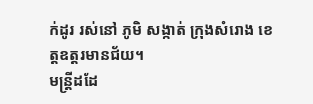ក់ដូរ រស់នៅ ភូមិ សង្កាត់ ក្រុងសំរោង ខេត្តឧត្តរមានជ័យ។
មន្ត្រីដដែ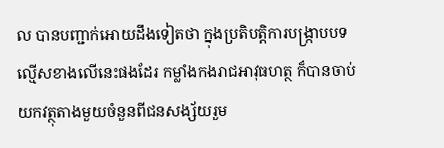ល បានបញ្ជាក់អោយដឹងទៀតថា ក្នុងប្រតិបត្តិការបង្ក្រាបបទល្មើសខាងលើនេះផងដែរ កម្លាំងកងរាជអាវុធហត្ថ ក៏បានចាប់យកវត្ថុតាងមួយចំនួនពីជនសង្ស័យរួម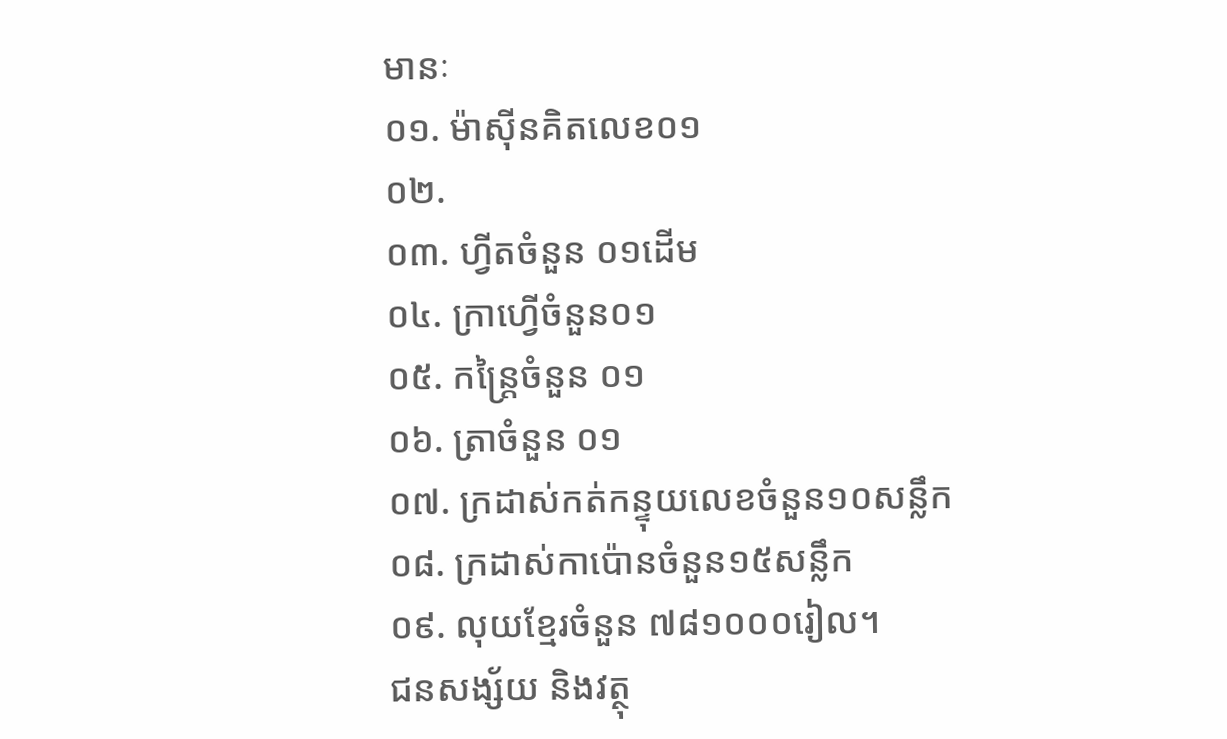មានៈ
០១. ម៉ាស៊ីនគិតលេខ០១
០២.
០៣. ហ្វីតចំនួន ០១ដើម
០៤. ក្រាហ្វើចំនួន០១
០៥. កន្រ្តៃចំនួន ០១
០៦. ត្រាចំនួន ០១
០៧. ក្រដាស់កត់កន្ទុយលេខចំនួន១០សន្លឹក
០៨. ក្រដាស់កាប៉ោនចំនួន១៥សន្លឹក
០៩. លុយខ្មែរចំនួន ៧៨១០០០រៀល។
ជនសង្ស័យ និងវត្ថុ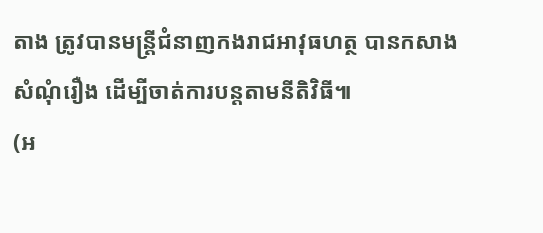តាង ត្រូវបានមន្ត្រីជំនាញកងរាជអាវុធហត្ថ បានកសាងសំណុំរឿង ដើម្បីចាត់ការបន្តតាមនីតិវិធី៕
(អ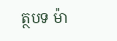ត្ថបទ ម៉ា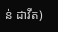ន់ ដាវីត)